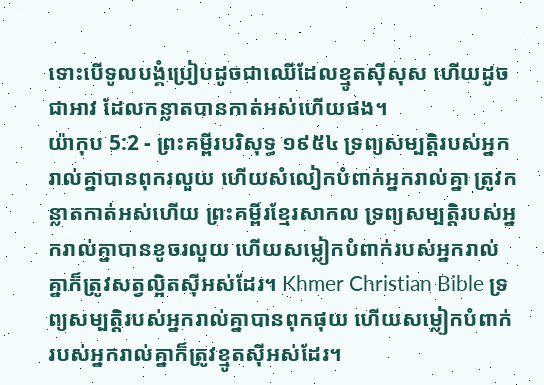ទោះបើទូលបង្គំប្រៀបដូចជាឈើដែលខ្មូតស៊ីសុស ហើយដូចជាអាវ ដែលកន្លាតបានកាត់អស់ហើយផង។
យ៉ាកុប 5:2 - ព្រះគម្ពីរបរិសុទ្ធ ១៩៥៤ ទ្រព្យសម្បត្តិរបស់អ្នករាល់គ្នាបានពុករលួយ ហើយសំលៀកបំពាក់អ្នករាល់គ្នា ត្រូវកន្លាតកាត់អស់ហើយ ព្រះគម្ពីរខ្មែរសាកល ទ្រព្យសម្បត្តិរបស់អ្នករាល់គ្នាបានខូចរលួយ ហើយសម្លៀកបំពាក់របស់អ្នករាល់គ្នាក៏ត្រូវសត្វល្អិតស៊ីអស់ដែរ។ Khmer Christian Bible ទ្រព្យសម្បត្ដិរបស់អ្នករាល់គ្នាបានពុកផុយ ហើយសម្លៀកបំពាក់របស់អ្នករាល់គ្នាក៏ត្រូវខ្មូតស៊ីអស់ដែរ។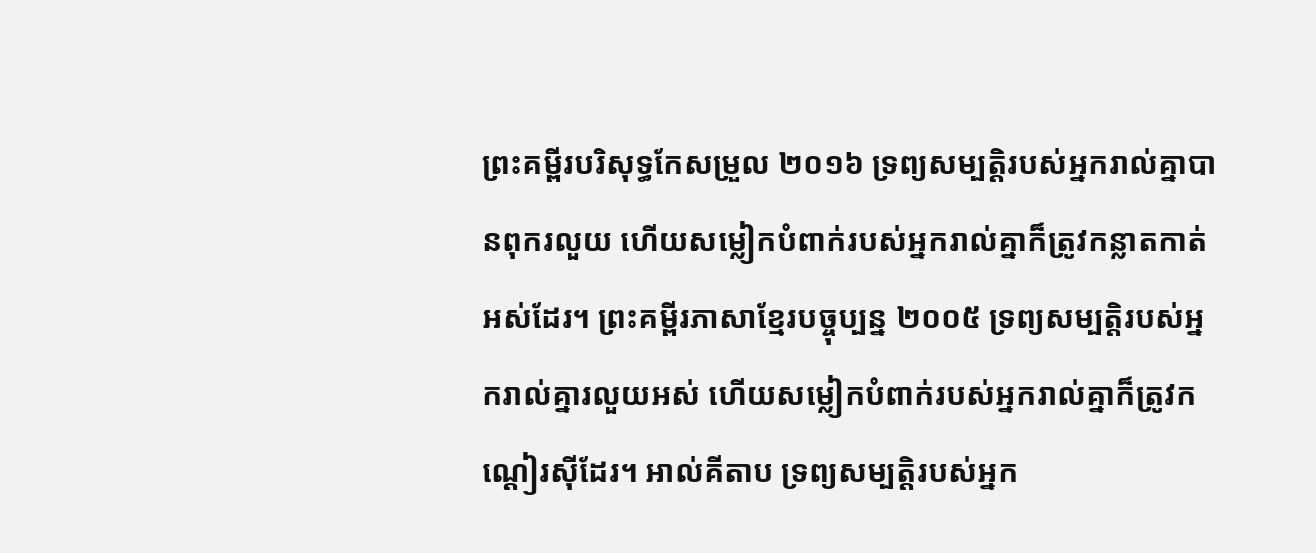ព្រះគម្ពីរបរិសុទ្ធកែសម្រួល ២០១៦ ទ្រព្យសម្បត្តិរបស់អ្នករាល់គ្នាបានពុករលួយ ហើយសម្លៀកបំពាក់របស់អ្នករាល់គ្នាក៏ត្រូវកន្លាតកាត់អស់ដែរ។ ព្រះគម្ពីរភាសាខ្មែរបច្ចុប្បន្ន ២០០៥ ទ្រព្យសម្បត្តិរបស់អ្នករាល់គ្នារលួយអស់ ហើយសម្លៀកបំពាក់របស់អ្នករាល់គ្នាក៏ត្រូវកណ្ដៀរស៊ីដែរ។ អាល់គីតាប ទ្រព្យសម្បត្តិរបស់អ្នក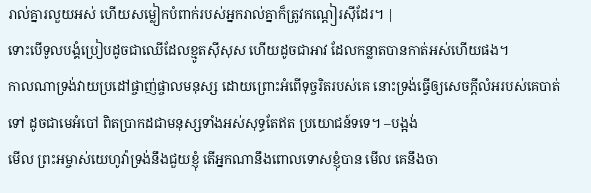រាល់គ្នារលួយអស់ ហើយសម្លៀកបំពាក់របស់អ្នករាល់គ្នាក៏ត្រូវកណ្ដៀរស៊ីដែរ។ |
ទោះបើទូលបង្គំប្រៀបដូចជាឈើដែលខ្មូតស៊ីសុស ហើយដូចជាអាវ ដែលកន្លាតបានកាត់អស់ហើយផង។
កាលណាទ្រង់វាយប្រដៅផ្ចាញ់ផ្ចាលមនុស្ស ដោយព្រោះអំពើទុច្ចរិតរបស់គេ នោះទ្រង់ធ្វើឲ្យសេចក្ដីលំអរបស់គេបាត់ទៅ ដូចជាមេអំបៅ ពិតប្រាកដជាមនុស្សទាំងអស់សុទ្ធតែឥត ប្រយោជន៍ទទេ។ –បង្អង់
មើល ព្រះអម្ចាស់យេហូវ៉ាទ្រង់នឹងជួយខ្ញុំ តើអ្នកណានឹងពោលទោសខ្ញុំបាន មើល គេនឹងចា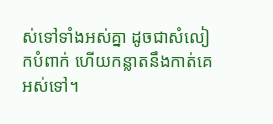ស់ទៅទាំងអស់គ្នា ដូចជាសំលៀកបំពាក់ ហើយកន្លាតនឹងកាត់គេអស់ទៅ។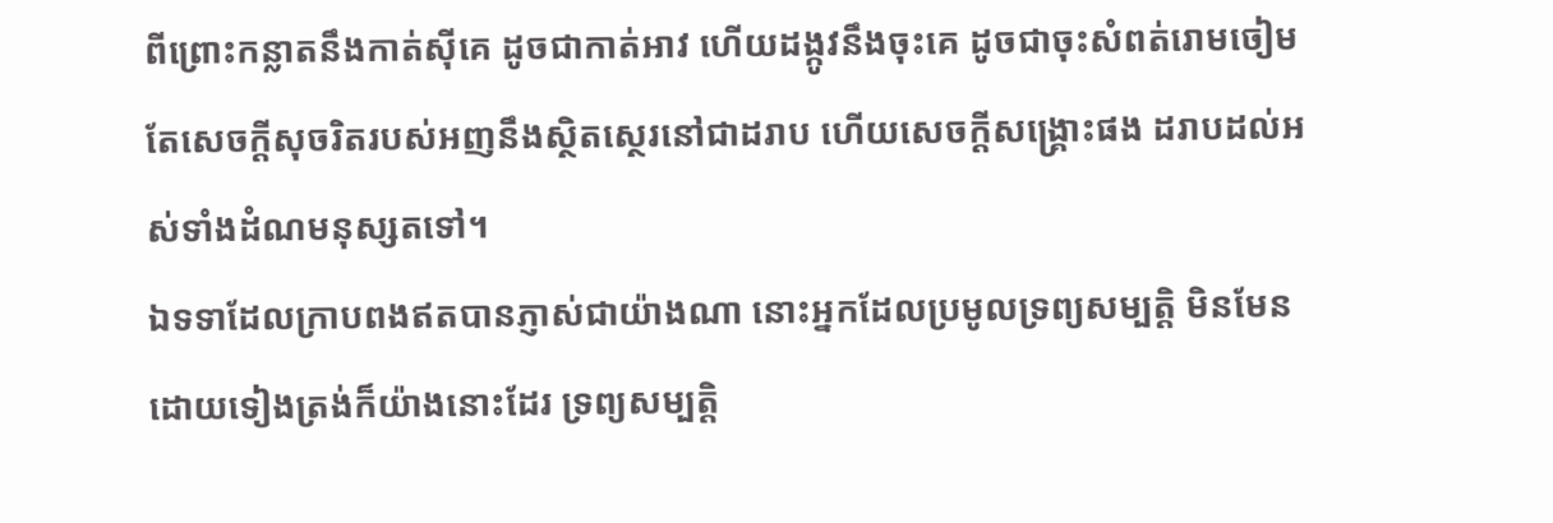ពីព្រោះកន្លាតនឹងកាត់ស៊ីគេ ដូចជាកាត់អាវ ហើយដង្កូវនឹងចុះគេ ដូចជាចុះសំពត់រោមចៀម តែសេចក្ដីសុចរិតរបស់អញនឹងស្ថិតស្ថេរនៅជាដរាប ហើយសេចក្ដីសង្គ្រោះផង ដរាបដល់អស់ទាំងដំណមនុស្សតទៅ។
ឯទទាដែលក្រាបពងឥតបានភ្ញាស់ជាយ៉ាងណា នោះអ្នកដែលប្រមូលទ្រព្យសម្បត្តិ មិនមែនដោយទៀងត្រង់ក៏យ៉ាងនោះដែរ ទ្រព្យសម្បត្តិ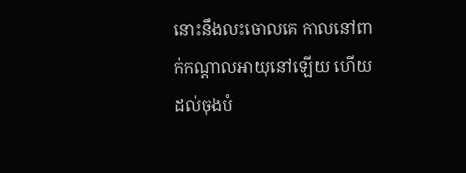នោះនឹងលះចោលគេ កាលនៅពាក់កណ្តាលអាយុនៅឡើយ ហើយដល់ចុងបំ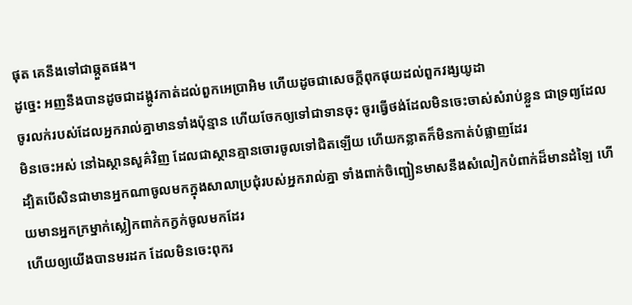ផុត គេនឹងទៅជាឆ្កួតផង។
ដូច្នេះ អញនឹងបានដូចជាដង្កូវកាត់ដល់ពួកអេប្រាអិម ហើយដូចជាសេចក្ដីពុកផុយដល់ពួកវង្សយូដា
ចូរលក់របស់ដែលអ្នករាល់គ្នាមានទាំងប៉ុន្មាន ហើយចែកឲ្យទៅជាទានចុះ ចូរធ្វើថង់ដែលមិនចេះចាស់សំរាប់ខ្លួន ជាទ្រព្យដែលមិនចេះអស់ នៅឯស្ថានសួគ៌វិញ ដែលជាស្ថានគ្មានចោរចូលទៅជិតឡើយ ហើយកន្លាតក៏មិនកាត់បំផ្លាញដែរ
ដ្បិតបើសិនជាមានអ្នកណាចូលមកក្នុងសាលាប្រជុំរបស់អ្នករាល់គ្នា ទាំងពាក់ចិញ្ជៀនមាសនឹងសំលៀកបំពាក់ដ៏មានដំឡៃ ហើយមានអ្នកក្រម្នាក់ស្លៀកពាក់កក្វក់ចូលមកដែរ
ហើយឲ្យយើងបានមរដក ដែលមិនចេះពុករ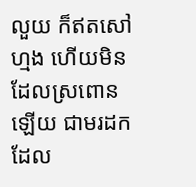លួយ ក៏ឥតសៅហ្មង ហើយមិនដែលស្រពោនឡើយ ជាមរដក ដែល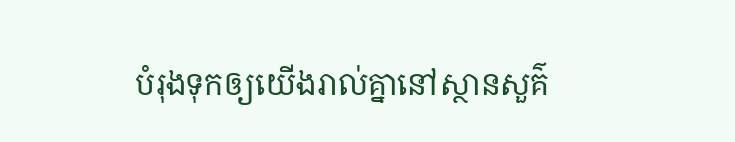បំរុងទុកឲ្យយើងរាល់គ្នានៅស្ថានសួគ៌